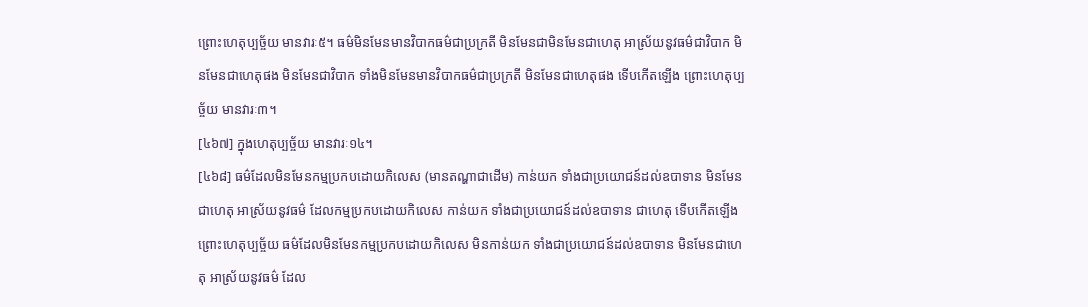ព្រោះហេតុប្បច្ច័យ មានវារៈ៥។ ធម៌មិនមែនមានវិបាកធម៌ជាប្រក្រតី មិនមែនជាមិនមែនជាហេតុ អាស្រ័យនូវធម៌ជាវិបាក មិនមែនជាហេតុផង មិនមែនជាវិបាក ទាំងមិនមែនមានវិបាកធម៌ជាប្រក្រតី មិនមែនជាហេតុផង ទើបកើតឡើង ព្រោះហេតុប្បច្ច័យ មានវារៈ៣។
[៤៦៧] ក្នុងហេតុប្បច្ច័យ មានវារៈ១៤។
[៤៦៨] ធម៌ដែលមិនមែនកម្មប្រកបដោយកិលេស (មានតណ្ហាជាដើម) កាន់យក ទាំងជាប្រយោជន៍ដល់ឧបាទាន មិនមែនជាហេតុ អាស្រ័យនូវធម៌ ដែលកម្មប្រកបដោយកិលេស កាន់យក ទាំងជាប្រយោជន៍ដល់ឧបាទាន ជាហេតុ ទើបកើតឡើង ព្រោះហេតុប្បច្ច័យ ធម៌ដែលមិនមែនកម្មប្រកបដោយកិលេស មិនកាន់យក ទាំងជាប្រយោជន៍ដល់ឧបាទាន មិនមែនជាហេតុ អាស្រ័យនូវធម៌ ដែល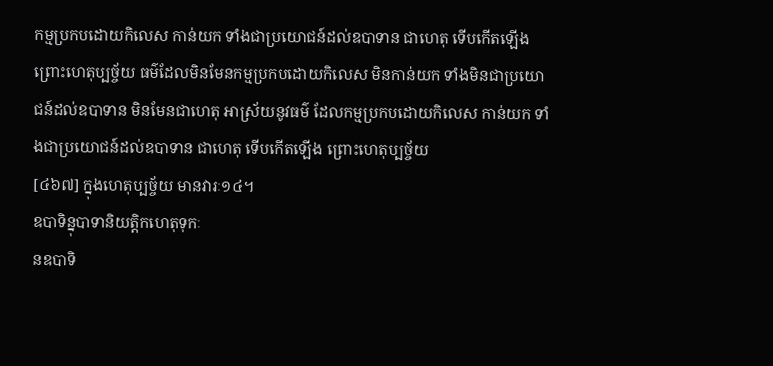កម្មប្រកបដោយកិលេស កាន់យក ទាំងជាប្រយោជន៍ដល់ឧបាទាន ជាហេតុ ទើបកើតឡើង ព្រោះហេតុប្បច្ច័យ ធម៌ដែលមិនមែនកម្មប្រកបដោយកិលេស មិនកាន់យក ទាំងមិនជាប្រយោជន៍ដល់ឧបាទាន មិនមែនជាហេតុ អាស្រ័យនូវធម៌ ដែលកម្មប្រកបដោយកិលេស កាន់យក ទាំងជាប្រយោជន៍ដល់ឧបាទាន ជាហេតុ ទើបកើតឡើង ព្រោះហេតុប្បច្ច័យ
[៤៦៧] ក្នុងហេតុប្បច្ច័យ មានវារៈ១៤។
ឧបាទិន្នុបាទានិយត្តិកហេតុទុកៈ
នឧបាទិ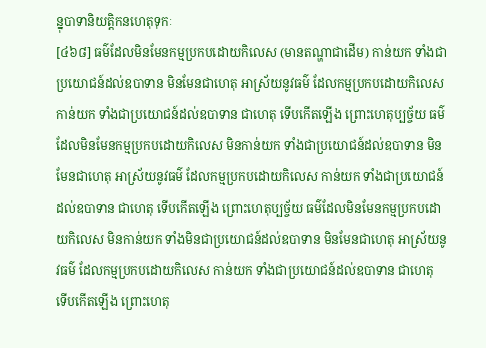ន្នុបាទានិយត្តិកនហេតុទុកៈ
[៤៦៨] ធម៌ដែលមិនមែនកម្មប្រកបដោយកិលេស (មានតណ្ហាជាដើម) កាន់យក ទាំងជាប្រយោជន៍ដល់ឧបាទាន មិនមែនជាហេតុ អាស្រ័យនូវធម៌ ដែលកម្មប្រកបដោយកិលេស កាន់យក ទាំងជាប្រយោជន៍ដល់ឧបាទាន ជាហេតុ ទើបកើតឡើង ព្រោះហេតុប្បច្ច័យ ធម៌ដែលមិនមែនកម្មប្រកបដោយកិលេស មិនកាន់យក ទាំងជាប្រយោជន៍ដល់ឧបាទាន មិនមែនជាហេតុ អាស្រ័យនូវធម៌ ដែលកម្មប្រកបដោយកិលេស កាន់យក ទាំងជាប្រយោជន៍ដល់ឧបាទាន ជាហេតុ ទើបកើតឡើង ព្រោះហេតុប្បច្ច័យ ធម៌ដែលមិនមែនកម្មប្រកបដោយកិលេស មិនកាន់យក ទាំងមិនជាប្រយោជន៍ដល់ឧបាទាន មិនមែនជាហេតុ អាស្រ័យនូវធម៌ ដែលកម្មប្រកបដោយកិលេស កាន់យក ទាំងជាប្រយោជន៍ដល់ឧបាទាន ជាហេតុ ទើបកើតឡើង ព្រោះហេតុ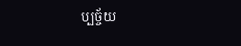ប្បច្ច័យ